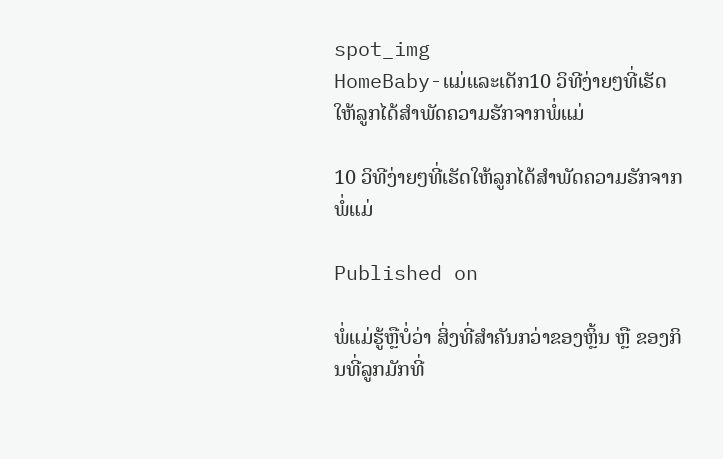spot_img
HomeBaby-ແມ່ແລະເດັກ10 ວິທີງ່າຍໆທີ່ເຮັດໃຫ້ລູກໄດ້ສຳພັດຄວາມຮັກຈາກພໍ່ແມ່

10 ວິທີງ່າຍໆທີ່ເຮັດໃຫ້ລູກໄດ້ສຳພັດຄວາມຮັກຈາກພໍ່ແມ່

Published on

ພໍ່ແມ່ຮູ້ຫຼືບໍ່ວ່າ ສິ່ງທີ່ສຳຄັນກວ່າຂອງຫຼິ້ນ ຫຼື ຂອງກິນທີ່ລູກມັກທີ່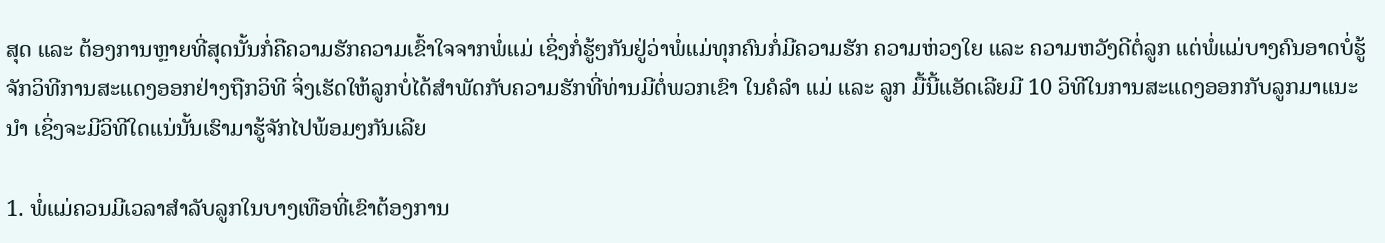ສຸດ ແລະ ຕ້ອງການຫຼາຍທີ່ສຸດນັ້ນກໍ່ຄືຄວາມຮັກຄວາມເຂົ້າໃຈຈາກພໍ່ແມ່ ເຊິ່ງກໍ່ຮູ້ໆກັນຢູ່ວ່າພໍ່ແມ່ທຸກຄົນກໍ່ມີຄວາມຮັກ ຄວາມຫ່ວງໃຍ ແລະ ຄວາມຫວັງດີຕໍ່ລູກ ແຕ່ພໍ່ແມ່ບາງຄົນອາດບໍ່ຮູ້ຈັກວິທີການສະແດງອອກຢ່າງຖືກວິທີ ຈິ່ງເຮັດໃຫ້ລູກບໍ່ໄດ້ສຳພັດກັບຄວາມຮັກທີ່ທ່ານມີຕໍ່ພວກເຂົາ ໃນຄໍລຳ ແມ່ ແລະ ລູກ ມື້ນີ້ແອັດເລີຍມີ 10 ວິທີໃນການສະແດງອອກກັບລູກມາແນະນຳ ເຊິ່ງຈະມີວິທີໃດແນ່ນັ້ນເຮົາມາຮູ້ຈັກໄປພ້ອມໆກັນເລີຍ

1. ພໍ່ແມ່ຄວນມີເວລາສຳລັບລູກໃນບາງເທືອທີ່ເຂົາຕ້ອງການ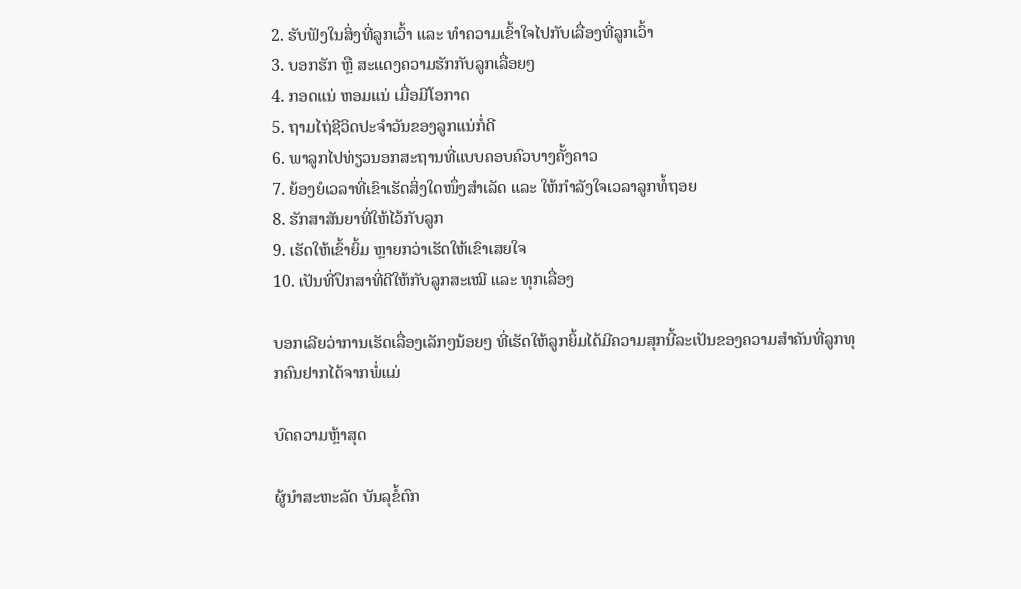2. ຮັບຟັງໃນສິ່ງທີ່ລູກເວົ້າ ແລະ ທຳຄວາມເຂົ້າໃຈໄປກັບເລື່ອງທີ່ລູກເວົ້າ
3. ບອກຮັກ ຫຼື ສະແດງຄວາມຮັກກັບລູກເລື່ອຍໆ
4. ກອດແນ່ ຫອມແນ່ ເມື່ອມີໂອກາດ
5. ຖາມໄຖ່ຊີວິດປະຈຳວັນຂອງລູກແນ່ກໍ່ດີ
6. ພາລູກໄປທ່ຽວນອກສະຖານທີ່ແບບຄອບຄົວບາງຄັ້ງຄາວ
7. ຍ້ອງຍໍເວລາທີ່ເຂົາເຮັດສິ່ງໃດໜຶ່ງສຳເລັດ ແລະ ໃຫ້ກຳລັງໃຈເວລາລູກທໍ້ຖອຍ
8. ຮັກສາສັນຍາທີ່ໃຫ້ໄວ້ກັບລູກ
9. ເຮັດໃຫ້ເຂົ້າຍິ້ມ ຫຼາຍກວ່າເຮັດໃຫ້ເຂົາເສຍໃຈ
10. ເປັນທີ່ປຶກສາທີ່ດີໃຫ້ກັບລູກສະເໝີ ແລະ ທຸກເລື່ອງ

ບອກເລີຍວ່າການເຮັດເລື່ອງເລັກໆນ້ອຍໆ ທີ່ເຮັດໃຫ້ລູກຍິ້ມໄດ້ມີຄວາມສຸກນີ້ລະເປັນຂອງຄວາມສຳຄັນທີ່ລູກທຸກຄົນຢາກໄດ້ຈາກພໍ່ແມ່

ບົດຄວາມຫຼ້າສຸດ

ຜູ້ນຳສະຫະລັດ ບັນລຸຂໍ້ຕົກ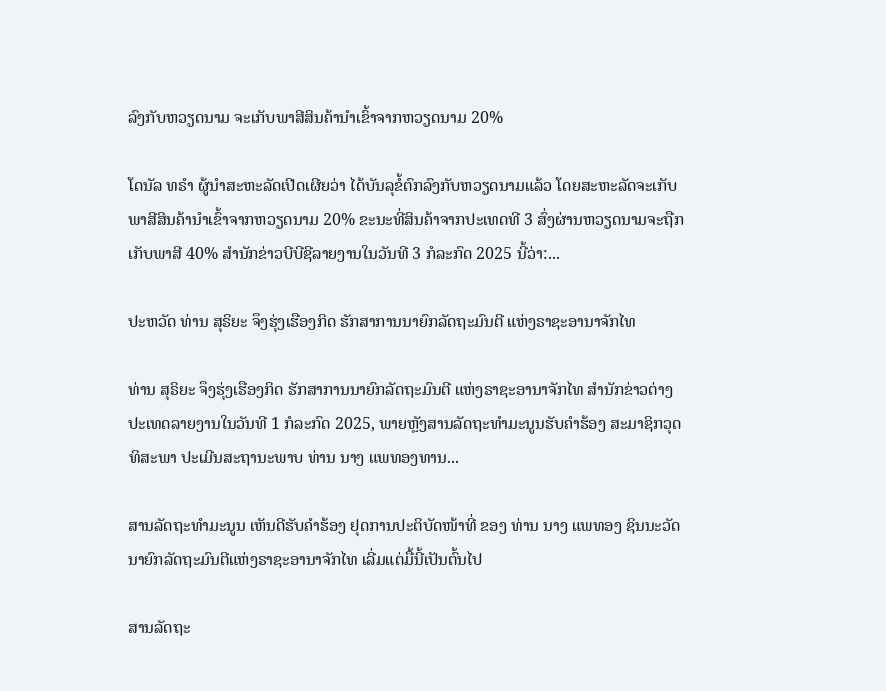ລົງກັບຫວຽດນາມ ຈະເກັບພາສີສິນຄ້ານຳເຂົ້າຈາກຫວຽດນາມ 20%

ໂດນັລ ທຣຳ ຜູ້ນຳສະຫະລັດເປີດເຜີຍວ່າ ໄດ້ບັນລຸຂໍ້ຕົກລົງກັບຫວຽດນາມແລ້ວ ໂດຍສະຫະລັດຈະເກັບພາສີສິນຄ້ານຳເຂົ້າຈາກຫວຽດນາມ 20% ຂະນະທີ່ສິນຄ້າຈາກປະເທດທີ 3 ສົ່ງຜ່ານຫວຽດນາມຈະຖືກເກັບພາສີ 40% ສຳນັກຂ່າວບີບີຊີລາຍງານໃນວັນທີ 3 ກໍລະກົດ 2025 ນີ້ວ່າ:...

ປະຫວັດ ທ່ານ ສຸຣິຍະ ຈຶງຮຸ່ງເຮືອງກິດ ຮັກສາການນາຍົກລັດຖະມົນຕີ ແຫ່ງຣາຊະອານາຈັກໄທ

ທ່ານ ສຸຣິຍະ ຈຶງຮຸ່ງເຮືອງກິດ ຮັກສາການນາຍົກລັດຖະມົນຕີ ແຫ່ງຣາຊະອານາຈັກໄທ ສຳນັກຂ່າວຕ່າງປະເທດລາຍງານໃນວັນທີ 1 ກໍລະກົດ 2025, ພາຍຫຼັງສານລັດຖະທຳມະນູນຮັບຄຳຮ້ອງ ສະມາຊິກວຸດທິສະພາ ປະເມີນສະຖານະພາບ ທ່ານ ນາງ ແພທອງທານ...

ສານລັດຖະທຳມະນູນ ເຫັນດີຮັບຄຳຮ້ອງ ຢຸດການປະຕິບັດໜ້າທີ່ ຂອງ ທ່ານ ນາງ ແພທອງ ຊິນນະວັດ ນາຍົກລັດຖະມົນຕີແຫ່ງຣາຊະອານາຈັກໄທ ເລີ່ມແຕ່ມື້ນີ້ເປັນຕົ້ນໄປ

ສານລັດຖະ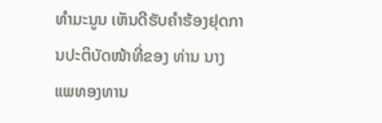ທຳມະນູນ ເຫັນດີຮັບຄຳຮ້ອງຢຸດການປະຕິບັດໜ້າທີ່ຂອງ ທ່ານ ນາງ ແພທອງທານ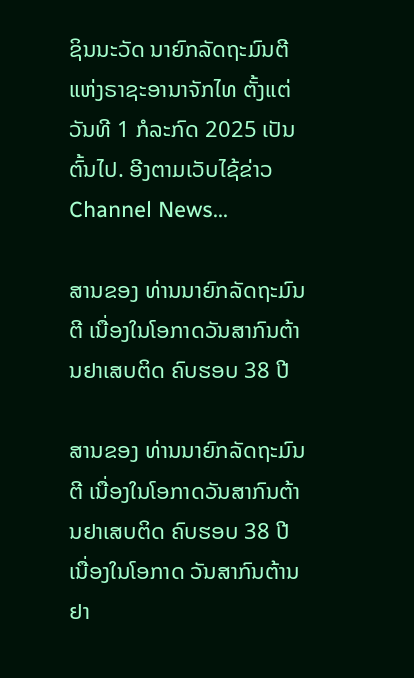ຊິນນະວັດ ນາຍົກລັດຖະມົນຕີແຫ່ງຣາຊະອານາຈັກໄທ ຕັ້ງແຕ່ວັນທີ 1 ກໍລະກົດ 2025 ເປັນຕົ້ນໄປ. ອີງຕາມເວັບໄຊ້ຂ່າວ Channel News...

ສານຂອງ ທ່ານນາຍົກລັດຖະມົນຕີ ເນື່ອງໃນໂອກາດວັນສາກົນຕ້ານຢາເສບຕິດ ຄົບຮອບ 38 ປີ

ສານຂອງ ທ່ານນາຍົກລັດຖະມົນຕີ ເນື່ອງໃນໂອກາດວັນສາກົນຕ້ານຢາເສບຕິດ ຄົບຮອບ 38 ປີ ເນື່ອງໃນໂອກາດ ວັນສາກົນຕ້ານຢາ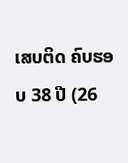ເສບຕິດ ຄົບຮອບ 38 ປີ (26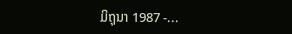ມິຖຸນາ 1987 -...